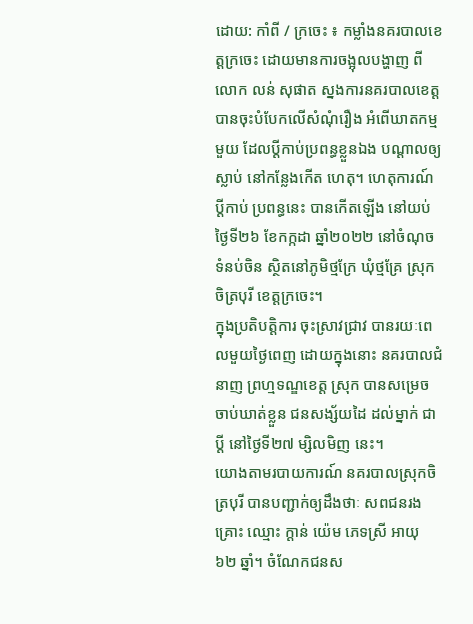ដោយ: កាំពី / ក្រចេះ ៖ កម្លាំងនគរបាលខេត្តក្រចេះ ដោយមានការចង្អុលបង្ហាញ ពីលោក លន់ សុផាត ស្នងការនគរបាលខេត្ត បានចុះបំបែកលើសំណុំរឿង អំពើឃាតកម្មមួយ ដែលប្ដីកាប់ប្រពន្ធខ្លួនឯង បណ្ដាលឲ្យស្លាប់ នៅកន្លែងកើត ហេតុ។ ហេតុការណ៍ប្ដីកាប់ ប្រពន្ធនេះ បានកើតឡើង នៅយប់ថ្ងៃទី២៦ ខែកក្កដា ឆ្នាំ២០២២ នៅចំណុចទំនប់ចិន ស្ថិតនៅភូមិថ្មក្រែ ឃុំថ្មគ្រែ ស្រុកចិត្របុរី ខេត្តក្រចេះ។
ក្នុងប្រតិបត្តិការ ចុះស្រាវជ្រាវ បានរយៈពេលមួយថ្ងៃពេញ ដោយក្នុងនោះ នគរបាលជំនាញ ព្រហ្មទណ្ឌខេត្ត ស្រុក បានសម្រេចចាប់ឃាត់ខ្លួន ជនសង្ស័យដៃ ដល់ម្នាក់ ជាប្តី នៅថ្ងៃទី២៧ ម្សិលមិញ នេះ។
យោងតាមរបាយការណ៍ នគរបាលស្រុកចិត្របុរី បានបញ្ជាក់ឲ្យដឹងថាៈ សពជនរងគ្រោះ ឈ្មោះ ក្ដាន់ យ៉េម ភេទស្រី អាយុ ៦២ ឆ្នាំ។ ចំណែកជនស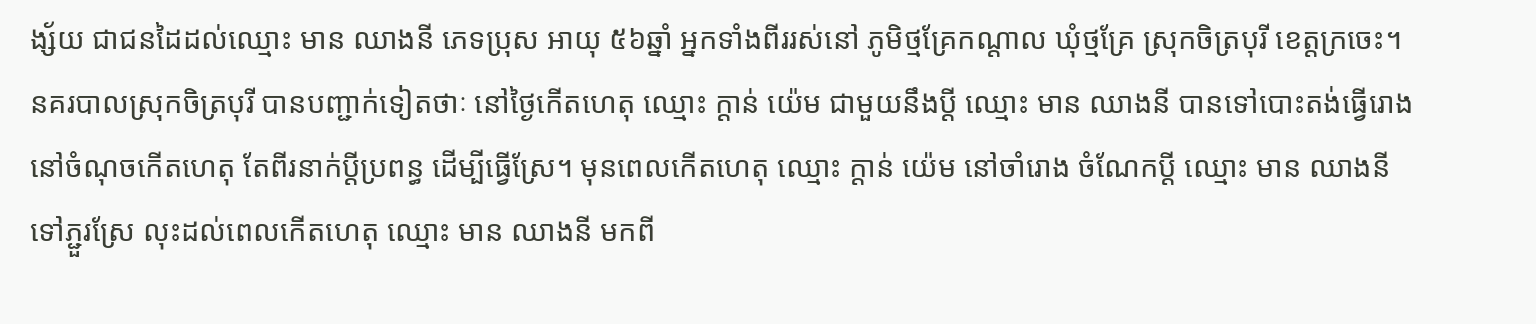ង្ស័យ ជាជនដៃដល់ឈ្មោះ មាន ឈាងនី ភេទប្រុស អាយុ ៥៦ឆ្នាំ អ្នកទាំងពីររស់នៅ ភូមិថ្មគ្រែកណ្ដាល ឃុំថ្មគ្រែ ស្រុកចិត្របុរី ខេត្តក្រចេះ។
នគរបាលស្រុកចិត្របុរី បានបញ្ជាក់ទៀតថាៈ នៅថ្ងៃកើតហេតុ ឈ្មោះ ក្ដាន់ យ៉េម ជាមួយនឹងប្ដី ឈ្មោះ មាន ឈាងនី បានទៅបោះតង់ធ្វើរោង នៅចំណុចកើតហេតុ តែពីរនាក់ប្ដីប្រពន្ធ ដើម្បីធ្វើស្រែ។ មុនពេលកើតហេតុ ឈ្មោះ ក្ដាន់ យ៉េម នៅចាំរោង ចំណែកប្ដី ឈ្មោះ មាន ឈាងនី ទៅភ្ជួរស្រែ លុះដល់ពេលកើតហេតុ ឈ្មោះ មាន ឈាងនី មកពី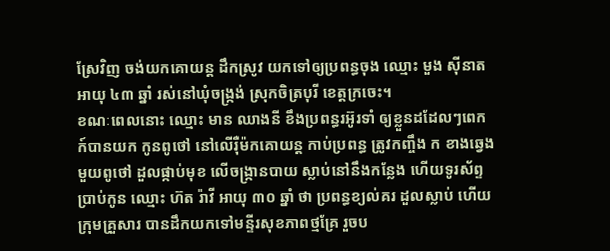ស្រែវិញ ចង់យកគោយន្ដ ដឹកស្រូវ យកទៅឲ្យប្រពន្ធចុង ឈ្មោះ មួង ស៊ីនាត អាយុ ៤៣ ឆ្នាំ រស់នៅឃុំចង្ក្រង់ ស្រុកចិត្របុរី ខេត្តក្រចេះ។
ខណៈពេលនោះ ឈ្មោះ មាន ឈាងនី ខឹងប្រពន្ធរអ៊ូរទាំ ឲ្យខ្លួនដដែលៗពេក ក៍បានយក កូនពូថៅ នៅលើរ៉ឺម៉កគោយន្ដ កាប់ប្រពន្ធ ត្រូវកញ្ចឹង ក ខាងឆ្វេង មួយពូថៅ ដួលផ្កាប់មុខ លើចង្ក្រានបាយ ស្លាប់នៅនឹងកន្លែង ហើយទូរស័ព្ទប្រាប់កូន ឈ្មោះ ហ៊ត រ៉ាវី អាយុ ៣០ ឆ្នាំ ថា ប្រពន្ធខ្យល់គរ ដួលស្លាប់ ហើយក្រុមគ្រួសារ បានដឹកយកទៅមន្ទីរសុខភាពថ្មគ្រែ រួចប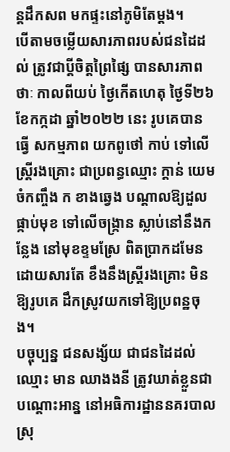ន្តដឹកសព មកផ្ទះនៅភូមិតែម្ដង។
បើតាមចម្លើយសារភាពរបស់ជនដៃដល់ ត្រូវជាប្តីចិត្តព្រៃផ្សៃ បានសារភាពថាៈ កាលពីយប់ ថ្ងៃកើតហេតុ ថ្ងៃទី២៦ ខែកក្កដា ឆ្នាំ២០២២ នេះ រូបគេបានធ្វើ សកម្មភាព យកពូថៅ កាប់ ទៅលើស្ត្រីរងគ្រោះ ជាប្រពន្ធឈ្មោះ ក្តាន់ យេម ចំកញ្ចឹង ក ខាងឆ្វេង បណ្តាលឱ្យដួល ផ្កាប់មុខ ទៅលើចង្ក្រាន ស្លាប់នៅនឹងកន្លែង នៅមុខខ្ទមស្រែ ពិតប្រាកដមែន ដោយសារតែ ខឹងនឹងស្ត្រីរងគ្រោះ មិនឱ្យរូបគេ ដឹកស្រូវយកទៅឱ្យប្រពន្ឋចុង។
បច្ចុប្បន្ន ជនសង្ស័យ ជាជនដៃដល់ ឈ្មោះ មាន ឈាងងនី ត្រូវឃាត់ខ្លួនជា បណ្ដោះអាន្ន នៅអធិការដ្ឋាននគរបាល ស្រុ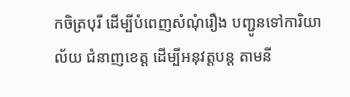កចិត្របុរី ដើម្បីបំពេញសំណុំរឿង បញ្ជូនទៅការិយាល័យ ជំនាញខេត្ត ដើម្បីអនុវត្តបន្ត តាមនី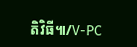តិវិធី៕/V-PC